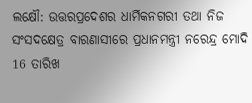ଲକ୍ଷୌ: ଉତ୍ତରପ୍ରଦେଶର ଧାର୍ମିକନଗରୀ ତଥା ନିଜ ସଂସଦକ୍ଷେତ୍ର ବାରଣାସୀରେ ପ୍ରଧାନମନ୍ତ୍ରୀ ନରେନ୍ଦ୍ର ମୋଦି 16 ତାରିଖ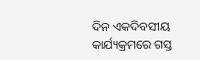ଦିନ ଏକଦିବସୀୟ କାର୍ଯ୍ୟକ୍ରମରେ ଗସ୍ତ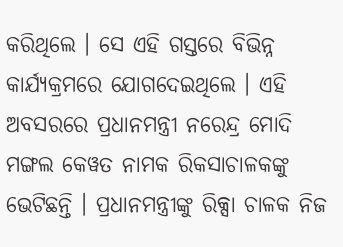କରିଥିଲେ । ସେ ଏହି ଗସ୍ତରେ ବିଭିନ୍ନ କାର୍ଯ୍ୟକ୍ରମରେ ଯୋଗଦେଇଥିଲେ । ଏହି ଅବସରରେ ପ୍ରଧାନମନ୍ତ୍ରୀ ନରେନ୍ଦ୍ର ମୋଦି ମଙ୍ଗଲ କେୱତ ନାମକ ରିକସାଚାଳକଙ୍କୁ ଭେଟିଛନ୍ତି । ପ୍ରଧାନମନ୍ତ୍ରୀଙ୍କୁ ରିକ୍ସା ଚାଳକ ନିଜ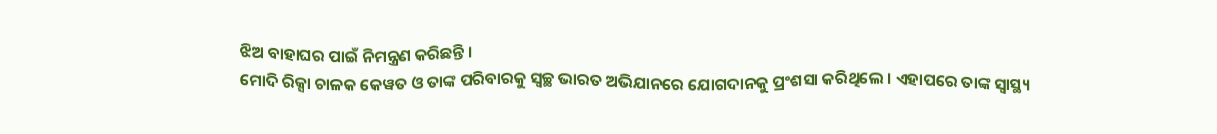ଝିଅ ବାହାଘର ପାଇଁ ନିମନ୍ତ୍ରଣ କରିଛନ୍ତି ।
ମୋଦି ରିକ୍ସା ଚାଳକ କେୱତ ଓ ତାଙ୍କ ପରିବାରକୁ ସ୍ବଚ୍ଛ ଭାରତ ଅଭିଯାନରେ ଯୋଗଦାନକୁ ପ୍ରଂଶସା କରିଥିଲେ । ଏହାପରେ ତାଙ୍କ ସ୍ବାସ୍ଥ୍ୟ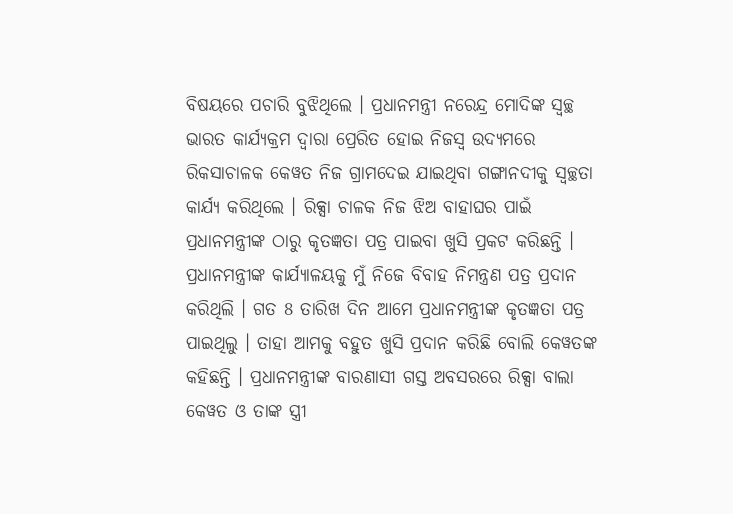ବିଷୟରେ ପଚାରି ବୁଝିଥିଲେ । ପ୍ରଧାନମନ୍ତ୍ରୀ ନରେନ୍ଦ୍ର ମୋଦିଙ୍କ ସ୍ବଚ୍ଛ ଭାରତ କାର୍ଯ୍ୟକ୍ରମ ଦ୍ବାରା ପ୍ରେରିତ ହୋଇ ନିଜସ୍ବ ଉଦ୍ୟମରେ ରିକସାଚାଳକ କେୱତ ନିଜ ଗ୍ରାମଦେଇ ଯାଇଥିବା ଗଙ୍ଗାନଦୀକୁ ସ୍ବଚ୍ଛତା କାର୍ଯ୍ୟ କରିଥିଲେ । ରିକ୍ସା ଚାଳକ ନିଜ ଝିଅ ବାହାଘର ପାଇଁ ପ୍ରଧାନମନ୍ତ୍ରୀଙ୍କ ଠାରୁ କୃତଜ୍ଞତା ପତ୍ର ପାଇବା ଖୁସି ପ୍ରକଟ କରିଛନ୍ତି ।
ପ୍ରଧାନମନ୍ତ୍ରୀଙ୍କ କାର୍ଯ୍ୟାଳୟକୁ ମୁଁ ନିଜେ ବିବାହ ନିମନ୍ତ୍ରଣ ପତ୍ର ପ୍ରଦାନ କରିଥିଲି । ଗତ 8 ତାରିଖ ଦିନ ଆମେ ପ୍ରଧାନମନ୍ତ୍ରୀଙ୍କ କୃତଜ୍ଞତା ପତ୍ର ପାଇଥିଲୁ । ତାହା ଆମକୁ ବହୁତ ଖୁସି ପ୍ରଦାନ କରିଛି ବୋଲି କେୱତଙ୍କ କହିଛନ୍ତି । ପ୍ରଧାନମନ୍ତ୍ରୀଙ୍କ ବାରଣାସୀ ଗସ୍ତ ଅବସରରେ ରିକ୍ସା ବାଲା କେୱତ ଓ ତାଙ୍କ ସ୍ତ୍ରୀ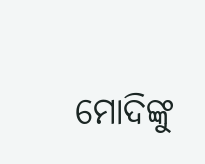ମୋଦିଙ୍କୁ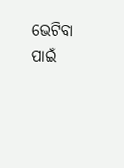ଭେଟିବା ପାଇଁ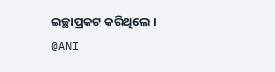ଇଚ୍ଛାପ୍ରକଟ କରିଥିଲେ ।
@ANI